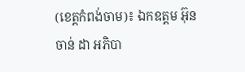(ខេត្ដកំពង់ចាម)៖ ឯកឧត្ដម អ៊ុន ចាន់ ដា អភិបា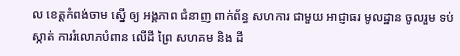ល ខេត្តកំពង់ចាម ស្នើ ឲ្យ អង្គភាព ជំនាញ ពាក់ព័ន្ធ សហការ ជាមួយ អាជ្ញាធរ មូលដ្ឋាន ចូលរួម ទប់ស្កាត់ ការរំលោភបំពាន លើដី ព្រៃ សហគម និង ដី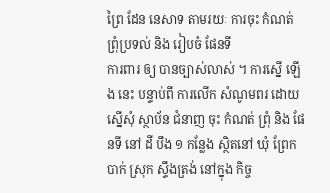ព្រៃ ដែន នេសាទ តាមរយៈ ការចុះ កំណត់ ព្រុំប្រទល់ និង រៀបចំ ផែនទី
ការពារ ឲ្យ បានច្បាស់លាស់ ។ ការស្នើ ឡើង នេះ បន្ទាប់ពី ការលើក សំណូមពរ ដោយ ស្នើសុំ ស្ថាប័ន ជំនាញ ចុះ កំណត់ ព្រុំ និង ផែនទី នៅ ដី បឹង ១ កន្លែង ស្ថិតនៅ ឃុំ ព្រែកបាក់ ស្រុក ស្ទឹងត្រង់ នៅក្នុង កិច្ច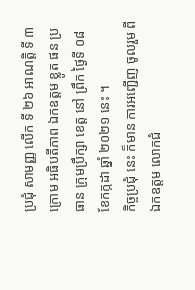ប្រជុំ សាមញ្ញ លើក ទី ២៦ អាណត្តិ ទី ៣ ក្រោម អធិបតីភាព ឯកឧត្ដម ខ្លូត ផន ប្រធាន ក្រុមប្រឹក្សា ខេត្ត នៅ ព្រឹក ថ្ងៃទី ០៨ ខែកក្កដា ឆ្នាំ ២០២១ នេះ ។
កិច្ចប្រជុំ នេះ ក៏មាន ការអញ្ជើញ ចូលរួម ពី ឯកឧត្ដម លោកជំ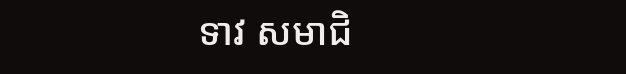ទាវ សមាជិ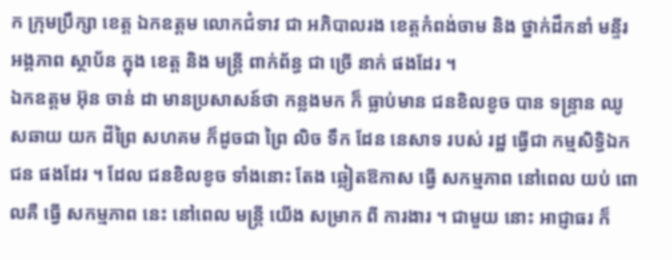ក ក្រុមប្រឹក្សា ខេត្ត ឯកឧត្ដម លោកជំទាវ ជា អភិបាលរង ខេត្តកំពង់ចាម និង ថ្នាក់ដឹកនាំ មន្ទីរ អង្គភាព ស្ថាប័ន ក្នុង ខេត្ត និង មន្ត្រី ពាក់ព័ន្ធ ជា ច្រើ នាក់ ផងដែរ ។
ឯកឧត្ដម អ៊ុន ចាន់ ដា មានប្រសាសន៍ថា កន្លងមក ក៏ ធ្លាប់មាន ជនខិលខូច បាន ទន្ទ្រាន ឈូសឆាយ យក ដីព្រៃ សហគម ក៏ដូចជា ព្រៃ លិច ទឹក ដែន នេសាទ របស់ រដ្ឋ ធ្វើជា កម្មសិទ្ធិឯកជន ផងដែរ ។ ដែល ជនខិលខូច ទាំងនោះ តែង ឆ្លៀតឱកាស ធ្វើ សកម្មភាព នៅពេល យប់ ពោលគឺ ធ្វើ សកម្មភាព នេះ នៅពេល មន្ត្រី យើង សម្រាក ពី ការងារ ។ ជាមួយ នោះ អាជ្ញាធរ ក៏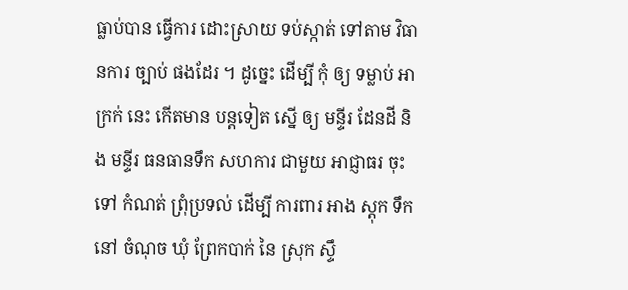ធ្លាប់បាន ធ្វើការ ដោះស្រាយ ទប់ស្កាត់ ទៅតាម វិធានការ ច្បាប់ ផងដែរ ។ ដូច្នេះ ដើម្បី កុំ ឲ្យ ទម្លាប់ អាក្រក់ នេះ កើតមាន បន្តទៀត ស្នើ ឲ្យ មន្ទីរ ដែនដី និង មន្ទីរ ធនធានទឹក សហការ ជាមួយ អាជ្ញាធរ ចុះទៅ កំណត់ ព្រុំប្រទល់ ដើម្បី ការពារ អាង ស្តុក ទឹក នៅ ចំណុច ឃុំ ព្រែកបាក់ នៃ ស្រុក ស្ទឹ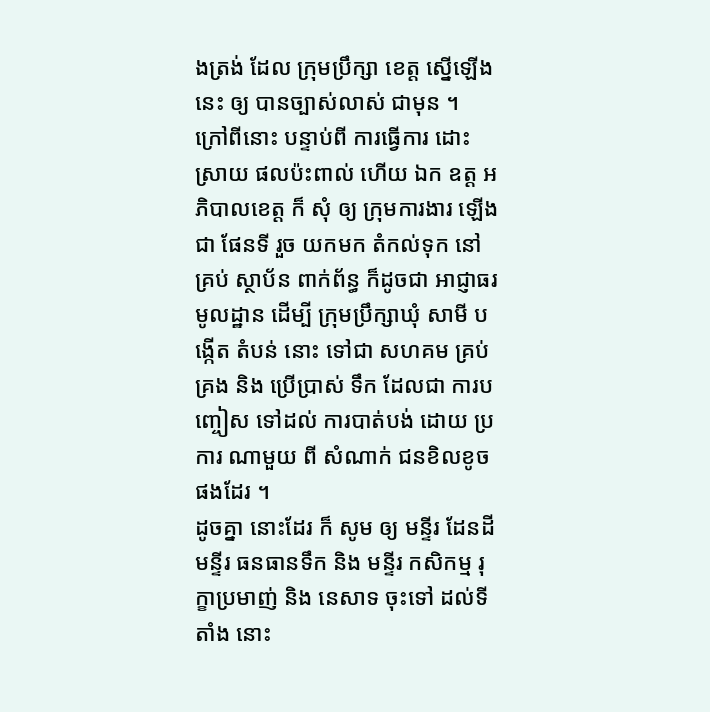ងត្រង់ ដែល ក្រុមប្រឹក្សា ខេត្ត ស្នើឡើង នេះ ឲ្យ បានច្បាស់លាស់ ជាមុន ។
ក្រៅពីនោះ បន្ទាប់ពី ការធ្វើការ ដោះស្រាយ ផលប៉ះពាល់ ហើយ ឯក ឧត្ដ អភិបាលខេត្ត ក៏ សុំ ឲ្យ ក្រុមការងារ ឡើងជា ផែនទី រួច យកមក តំកល់ទុក នៅ គ្រប់ ស្ថាប័ន ពាក់ព័ន្ធ ក៏ដូចជា អាជ្ញាធរ មូលដ្ឋាន ដើម្បី ក្រុមប្រឹក្សាឃុំ សាមី បង្កើត តំបន់ នោះ ទៅជា សហគម គ្រប់គ្រង និង ប្រើប្រាស់ ទឹក ដែលជា ការបញ្ចៀស ទៅដល់ ការបាត់បង់ ដោយ ប្រការ ណាមួយ ពី សំណាក់ ជនខិលខូច ផងដែរ ។
ដូចគ្នា នោះដែរ ក៏ សូម ឲ្យ មន្ទីរ ដែនដី មន្ទីរ ធនធានទឹក និង មន្ទីរ កសិកម្ម រុក្ខាប្រមាញ់ និង នេសាទ ចុះទៅ ដល់ទី តាំង នោះ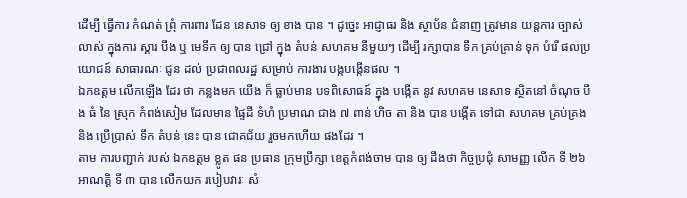ដើម្បី ធ្វើការ កំណត់ ព្រុំ ការពារ ដែន នេសាទ ឲ្យ ខាង បាន ។ ដូច្នេះ អាជ្ញាធរ និង ស្ថាប័ន ជំនាញ ត្រូវមាន យន្តការ ច្បាស់លាស់ ក្នុងការ ស្ដារ បឹង ឬ មេទឹក ឲ្យ បាន ជ្រៅ ក្នុង តំបន់ សហគម នីមួយៗ ដើម្បី រក្សាបាន ទឹក គ្រប់គ្រាន់ ទុក បំរើ ផលប្រយោជន៍ សាធារណៈ ជូន ដល់ ប្រជាពលរដ្ឋ សម្រាប់ ការងារ បង្កបង្កើនផល ។
ឯកឧត្ដម លើកឡើង ដែរ ថា កន្លងមក យើង ក៏ ធ្លាប់មាន បទពិសោធន៍ ក្នុង បង្កើត នូវ សហគម នេសាទ ស្ថិតនៅ ចំណុច បឹង ធំ នៃ ស្រុក កំពង់សៀម ដែលមាន ផ្ទៃដី ទំហំ ប្រមាណ ជាង ៧ ពាន់ ហិច តា និង បាន បង្កើត ទៅជា សហគម គ្រប់គ្រង និង ប្រើប្រាស់ ទឹក តំបន់ នេះ បាន ជោគជ័យ រួចមកហើយ ផងដែរ ។
តាម ការបញ្ជាក់ របស់ ឯកឧត្ដម ខ្លូត ផន ប្រធាន ក្រុមប្រឹក្សា ខេត្តកំពង់ចាម បាន ឲ្យ ដឹងថា កិច្ចប្រជុំ សាមញ្ញ លើក ទី ២៦ អាណត្តិ ទី ៣ បាន លើកយក របៀបវារៈ សំ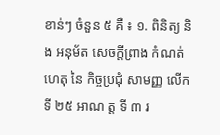ខាន់ៗ ចំនួន ៥ គឺ ៖ ១. ពិនិត្យ និង អនុម័ត សេចក្ដីព្រាង កំណត់ហេតុ នៃ កិច្ចប្រជុំ សាមញ្ញ លើក ទី ២៥ អាណ ត្ត ទី ៣ រ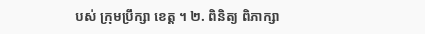បស់ ក្រុមប្រឹក្សា ខេត្ត ។ ២. ពិនិត្យ ពិភាក្សា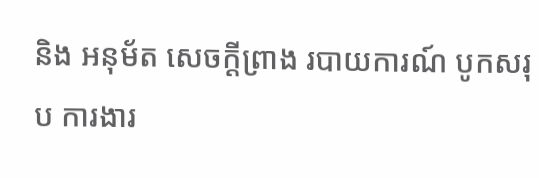និង អនុម័ត សេចក្ដីព្រាង របាយការណ៍ បូកសរុប ការងារ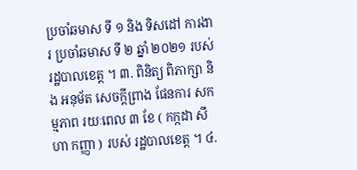ប្រចាំឆមាស ទី ១ និង ទិសដៅ ការងារ ប្រចាំឆមាស ទី ២ ឆ្នាំ ២០២១ របស់ រដ្ឋបាលខេត្ត ។ ៣. ពិនិត្យ ពិភាក្សា និង អនុម័ត សេចក្ដីព្រាង ផែនការ សកម្មភាព រយៈពេល ៣ ខែ ( កក្កដា សីហា កញ្ញា ) របស់ រដ្ឋបាលខេត្ត ។ ៤.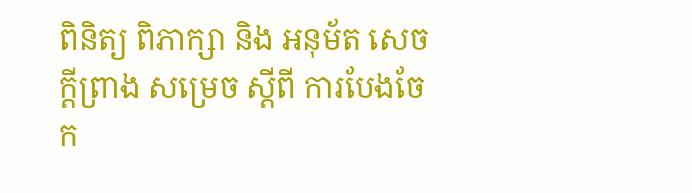ពិនិត្យ ពិភាក្សា និង អនុម័ត សេចក្ដីព្រាង សម្រេច ស្តីពី ការបែងចែក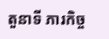តួនាទី ភារកិច្ច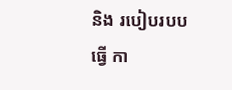និង របៀបរបប ធ្វើ កា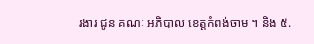រងារ ជូន គណៈ អភិបាល ខេត្តកំពង់ចាម ។ និង ៥.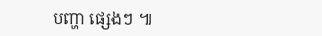បញ្ហា ផ្សេងៗ ៕